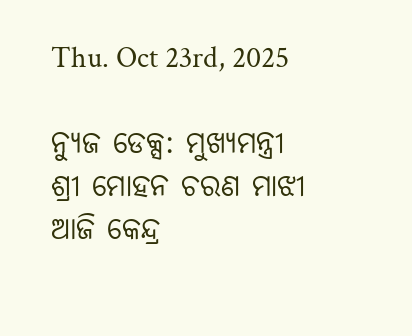Thu. Oct 23rd, 2025

ନ୍ୟୁଜ ଡେକ୍ସ: ମୁଖ୍ୟମନ୍ତ୍ରୀ ଶ୍ରୀ ମୋହନ ଚରଣ ମାଝୀ ଆଜି କେନ୍ଦ୍ର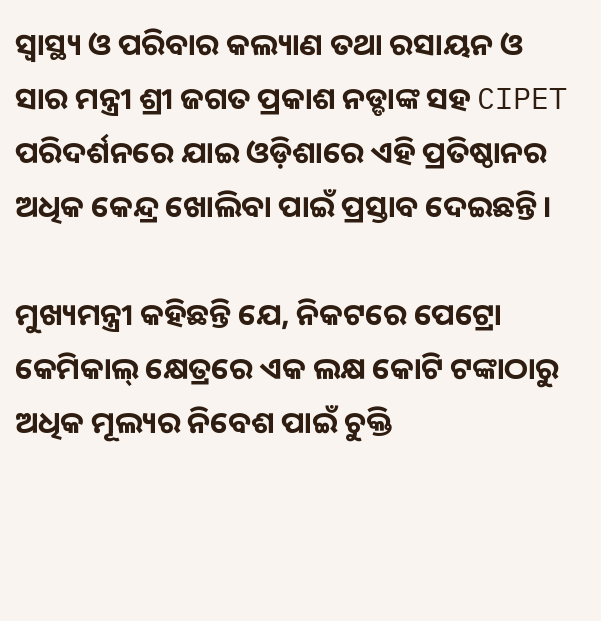ସ୍ୱାସ୍ଥ୍ୟ ଓ ପରିବାର କଲ୍ୟାଣ ତଥା ରସାୟନ ଓ ସାର ମନ୍ତ୍ରୀ ଶ୍ରୀ ଜଗତ ପ୍ରକାଶ ନଡ୍ଡାଙ୍କ ସହ CIPET ପରିଦର୍ଶନରେ ଯାଇ ଓଡ଼ିଶାରେ ଏହି ପ୍ରତିଷ୍ଠାନର ଅଧିକ କେନ୍ଦ୍ର ଖୋଲିବା ପାଇଁ ପ୍ରସ୍ତାବ ଦେଇଛନ୍ତି।

ମୁଖ୍ୟମନ୍ତ୍ରୀ କହିଛନ୍ତି ଯେ, ନିକଟରେ ପେଟ୍ରୋ କେମିକାଲ୍ କ୍ଷେତ୍ରରେ ଏକ ଲକ୍ଷ କୋଟି ଟଙ୍କାଠାରୁ ଅଧିକ ମୂଲ୍ୟର ନିବେଶ ପାଇଁ ଚୁକ୍ତି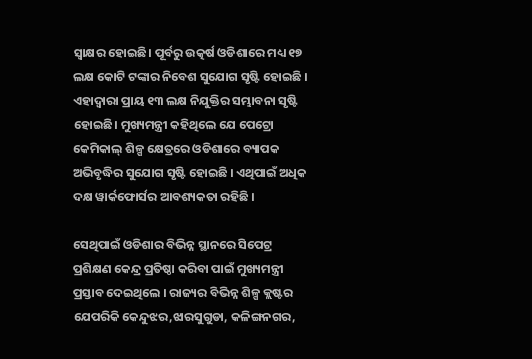ସ୍ୱାକ୍ଷର ହୋଇଛି। ପୂର୍ବରୁ ଉତ୍କର୍ଷ ଓଡିଶାରେ ମଧ୍ୟ ୧୭ ଲକ୍ଷ କୋଟି ଟଙ୍କାର ନିବେଶ ସୁଯୋଗ ସୃଷ୍ଟି ହୋଇଛି । ଏହାଦ୍ୱାରା ପ୍ରାୟ ୧୩ ଲକ୍ଷ ନିଯୁକ୍ତିର ସମ୍ଭାବନା ସୃଷ୍ଟି ହୋଇଛି। ମୁଖ୍ୟମନ୍ତ୍ରୀ କହିଥିଲେ ଯେ ପେଟ୍ରୋ କେମିକାଲ୍ ଶିଳ୍ପ କ୍ଷେତ୍ରରେ ଓଡିଶାରେ ବ୍ୟାପକ ଅଭିବୃଦ୍ଧିର ସୁଯୋଗ ସୃଷ୍ଟି ହୋଇଛି । ଏଥିପାଇଁ ଅଧିକ ଦକ୍ଷ ୱାର୍କଫୋର୍ସର ଆବଶ୍ୟକତା ରହିଛି ।

ସେଥିପାଇଁ ଓଡିଶାର ବିଭିନ୍ନ ସ୍ଥାନରେ ସିପେଟ୍ର ପ୍ରଶିକ୍ଷଣ କେନ୍ଦ୍ର ପ୍ରତିଷ୍ଠା କରିବା ପାଇଁ ମୁଖ୍ୟମନ୍ତ୍ରୀ ପ୍ରସ୍ତାବ ଦେଇଥିଲେ । ରାଜ୍ୟର ବିଭିନ୍ନ ଶିଳ୍ପ କ୍ଲଷ୍ଟର ଯେପରିକି କେନ୍ଦୁଝର,ଝାରସୁଗୁଡା, କଳିଙ୍ଗନଗର,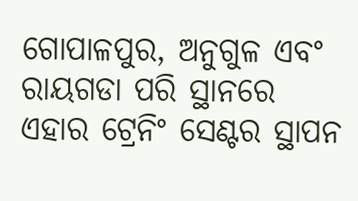ଗୋପାଳପୁର, ଅନୁଗୁଳ ଏବଂ ରାୟଗଡା ପରି ସ୍ଥାନରେ ଏହାର ଟ୍ରେନିଂ ସେଣ୍ଟର ସ୍ଥାପନ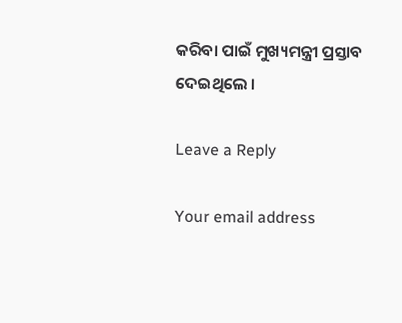କରିବା ପାଇଁ ମୁଖ୍ୟମନ୍ତ୍ରୀ ପ୍ରସ୍ତାବ ଦେଇଥିଲେ ।

Leave a Reply

Your email address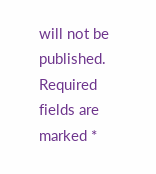will not be published. Required fields are marked *